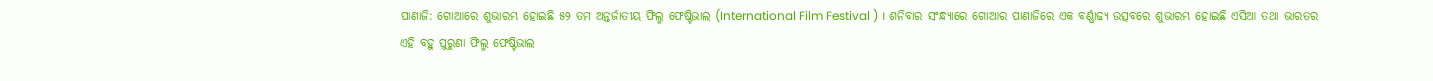ପାଣାଜି: ଗୋଆରେ ଶୁଭାରମ୍ଭ ହୋଇଛି ୫୨ ତମ ଅନ୍ତର୍ଜାତୀୟ ଫିଲ୍ମ ଫେଷ୍ଟିଭାଲ (International Film Festival ) । ଶନିବାର ସଂନ୍ଧ୍ୟାରେ ଗୋଆର ପାଣାଜିରେ ଏକ ବର୍ଣ୍ଣାଢ୍ୟ ଉତ୍ସବରେ ଶୁଭାରମ୍ଭ ହୋଇଛି ଏସିଆ ତଥା ଭାରତର ଏହି ବହୁ ପୁରୁଣା ଫିଲ୍ମ ଫେଷ୍ଟିଭାଲ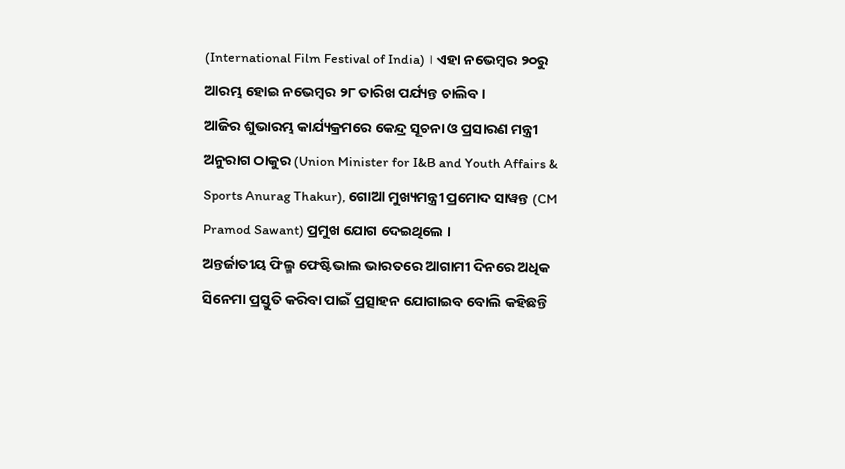(International Film Festival of India) । ଏହା ନଭେମ୍ବର ୨୦ରୁ ଆରମ୍ଭ ହୋଇ ନଭେମ୍ବର ୨୮ ତାରିଖ ପର୍ଯ୍ୟନ୍ତ ଚାଲିବ।
ଆଜିର ଶୁଭାରମ୍ଭ କାର୍ଯ୍ୟକ୍ରମରେ କେନ୍ଦ୍ର ସୂଚନା ଓ ପ୍ରସାରଣ ମନ୍ତ୍ରୀ ଅନୁରାଗ ଠାକୁର (Union Minister for I&B and Youth Affairs & Sports Anurag Thakur), ଗୋଆ ମୁଖ୍ୟମନ୍ତ୍ରୀ ପ୍ରମୋଦ ସାୱନ୍ତ (CM Pramod Sawant) ପ୍ରମୁଖ ଯୋଗ ଦେଇଥିଲେ ।
ଅନ୍ତର୍ଜାତୀୟ ଫିଲ୍ମ ଫେଷ୍ଟିଭାଲ ଭାରତରେ ଆଗାମୀ ଦିନରେ ଅଧିକ ସିନେମା ପ୍ରସ୍ତୁତି କରିବା ପାଇଁ ପ୍ରତ୍ସାହନ ଯୋଗାଇବ ବୋଲି କହିଛନ୍ତି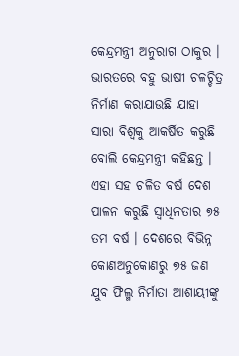କେନ୍ଦ୍ରମନ୍ତ୍ରୀ ଅନୁରାଗ ଠାକୁର । ଭାରତରେ ବହୁ ଭାଷୀ ଚଳଚ୍ଚିତ୍ର ନିର୍ମାଣ କରାଯାଉଛି ଯାହା ସାରା ବିଶ୍ବକୁ ଆକର୍ଷିତ କରୁଛି ବୋଲି କେନ୍ଦ୍ରମନ୍ତ୍ରୀ କହିଛନ୍ତ । ଏହା ସହ ଚଳିତ ବର୍ଷ ଦେଶ ପାଳନ କରୁଛି ସ୍ବାଧିନତାର ୭୫ ତମ ବର୍ଷ । ଦେଶରେ ବିଭିନ୍ନ କୋଣଅନୁକୋଣରୁ ୭୫ ଜଣ ଯୁବ ଫିଲ୍ମ ନିର୍ମାତା ଆଶାୟୀଙ୍କୁ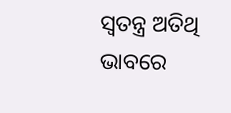ସ୍ବତନ୍ତ୍ର ଅତିଥି ଭାବରେ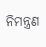ନିମନ୍ତ୍ରଣ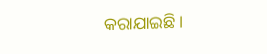କରାଯାଇଛି।